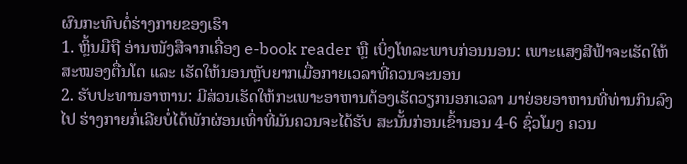ຜົນກະທົບຕໍ່ຮ່າງກາຍຂອງເຮົາ
1. ຫຼິ້ນມືຖື ອ່ານໜັງສືຈາກເຄື່ອງ e-book reader ຫຼື ເບິ່ງໂທລະພາບກ່ອນນອນ: ເພາະແສງສີຟ້າຈະເຮັດໃຫ້ສະໝອງຕື່ນໂຕ ແລະ ເຮັດໃຫ້ນອນຫຼັບຍາກເມື່ອກາຍເວລາທີ່ຄວນຈະນອນ
2. ຮັບປະທານອາຫານ: ມີສ່ວນເຮັດໃຫ້ກະເພາະອາຫານຕ້ອງເຮັດວຽກນອກເວລາ ມາຍ່ອຍອາຫານທີ່ທ່ານກິນລົງໄປ ຮ່າງກາຍກໍ່ເລີຍບໍ່ໄດ້ພັກຜ່ອນເທົ່າທີ່ມັນຄວນຈະໄດ້ຮັບ ສະນັ້ນກ່ອນເຂົ້ານອນ 4-6 ຊົ່ວໂມງ ຄວນ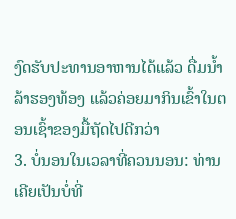ງົດຮັບປະທານອາຫານໄດ້ແລ້ວ ດື່ມນ້ຳລ້າຮອງທ້ອງ ແລ້ວຄ່ອຍມາກິນເຂົ້າໃນຕອນເຊົ້າຂອງມື້ຖັດໄປດີກວ່າ
3. ບໍ່ນອນໃນເວລາທີ່ຄວນນອນ: ທ່ານເຄີຍເປັນບໍ່ທີ່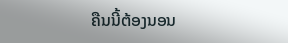ຄືນນີ້ຕ້ອງນອນ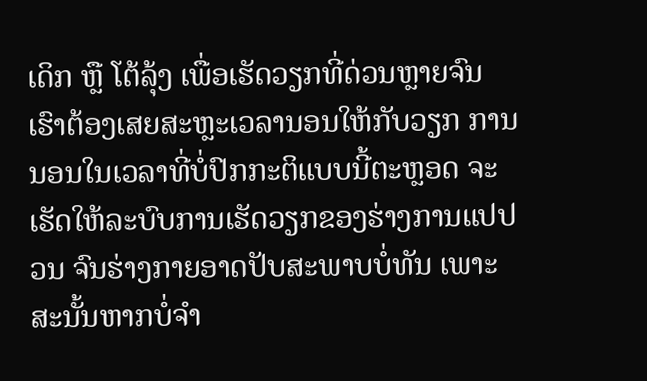ເດິກ ຫຼື ໂຕ້ລຸ້ງ ເພື່ອເຮັດວຽກທີ່ດ່ວນຫຼາຍຈົນເຮົາຕ້ອງເສຍສະຫຼະເວລານອນໃຫ້ກັບວຽກ ການນອນໃນເວລາທີ່ບໍ່ປົກກະຕິແບບນີ້ຕະຫຼອດ ຈະເຮັດໃຫ້ລະບົບການເຮັດວຽກຂອງຮ່າງການແປປວນ ຈົນຮ່າງກາຍອາດປັບສະພາບບໍ່ທັນ ເພາະສະນັ້ນຫາກບໍ່ຈຳ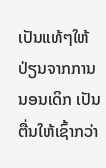ເປັນແທ້ໆໃຫ້ປ່ຽນຈາກການນອນເດິກ ເປັນຕື່ນໃຫ້ເຊົ້າກວ່າ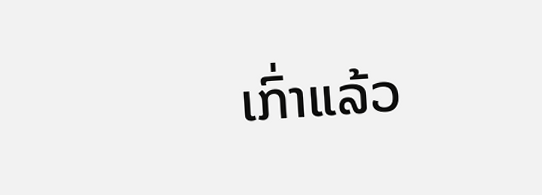ເກົ່າແລ້ວ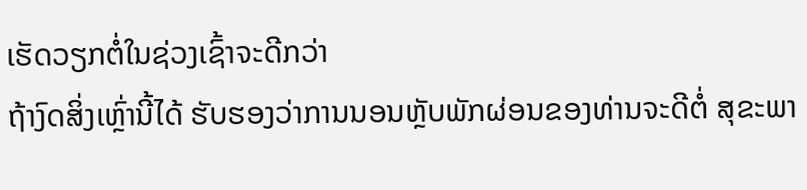ເຮັດວຽກຕໍ່ໃນຊ່ວງເຊົ້າຈະດີກວ່າ
ຖ້າງົດສິ່ງເຫຼົ່ານີ້ໄດ້ ຮັບຮອງວ່າການນອນຫຼັບພັກຜ່ອນຂອງທ່ານຈະດີຕໍ່ ສຸຂະພາ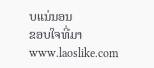ບແນ່ນອນ
ຂອບໃຈທີ່ມາ www.laoslike.com